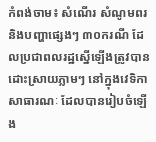កំពង់ចាម៖ សំណើរ សំណូមពរ និងបញ្ហាផ្សេងៗ ៣០ករណី ដែលប្រជាពលរដ្ឋស្នើឡើងត្រូវបានដោះស្រាយភ្លាមៗ នៅក្នុងវេទិកាសាធារណៈ ដែលបានរៀបចំឡើង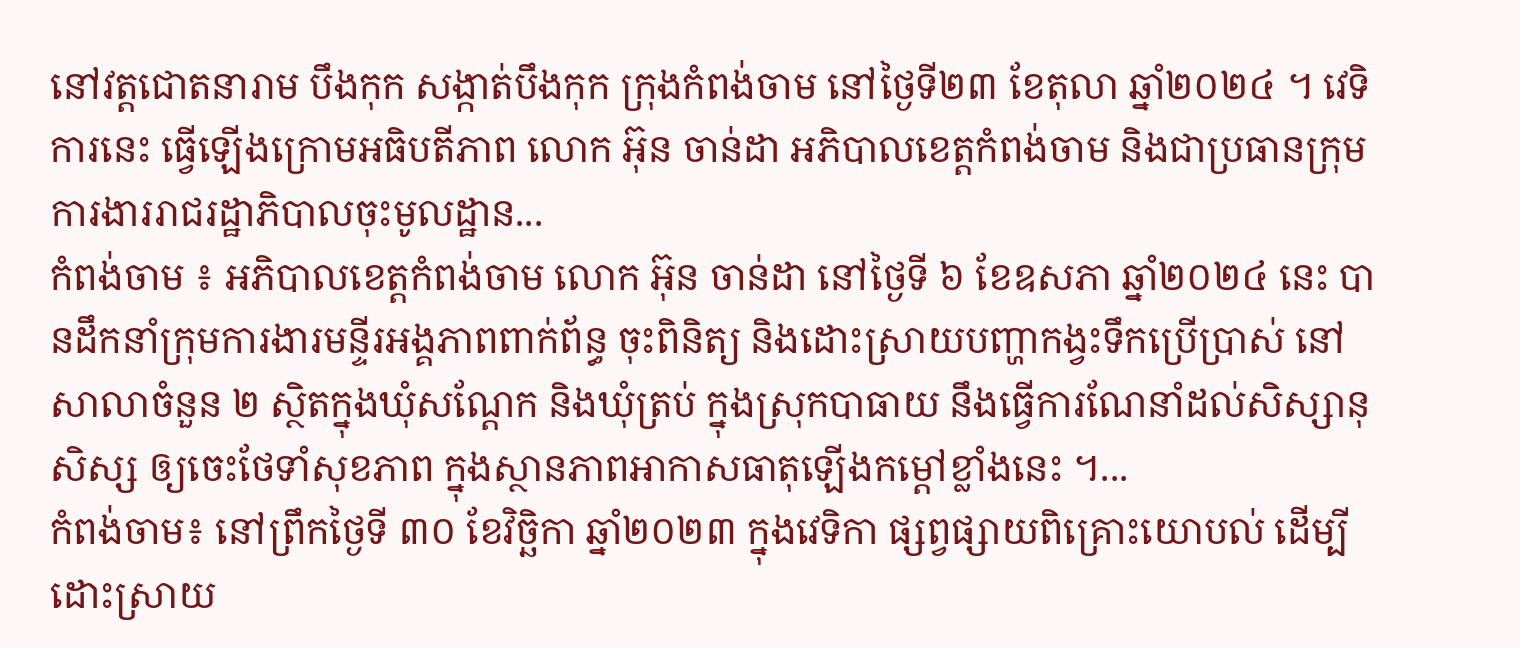នៅវត្តជោតនារាម បឹងកុក សង្កាត់បឹងកុក ក្រុងកំពង់ចាម នៅថ្ងៃទី២៣ ខែតុលា ឆ្នាំ២០២៤ ។ វេទិការនេះ ធ្វើឡើងក្រោមអធិបតីភាព លោក អ៊ុន ចាន់ដា អភិបាលខេត្តកំពង់ចាម និងជាប្រធានក្រុមការងាររាជរដ្ឋាភិបាលចុះមូលដ្ឋាន...
កំពង់ចាម ៖ អភិបាលខេត្តកំពង់ចាម លោក អ៊ុន ចាន់ដា នៅថ្ងៃទី ៦ ខែឧសភា ឆ្នាំ២០២៤ នេះ បានដឹកនាំក្រុមការងារមន្ទីរអង្គភាពពាក់ព័ន្ធ ចុះពិនិត្យ និងដោះស្រាយបញ្ហាកង្វះទឹកប្រើប្រាស់ នៅសាលាចំនួន ២ ស្ថិតក្នុងឃុំសណ្ដែក និងឃុំត្រប់ ក្នុងស្រុកបាធាយ នឹងធ្វើការណែនាំដល់សិស្សានុសិស្ស ឲ្យចេះថែទាំសុខភាព ក្នុងស្ថានភាពអាកាសធាតុឡើងកម្ដៅខ្លាំងនេះ ។...
កំពង់ចាម៖ នៅព្រឹកថ្ងៃទី ៣០ ខែវិច្ឆិកា ឆ្នាំ២០២៣ ក្នុងវេទិកា ផ្សព្វផ្សាយពិគ្រោះយោបល់ ដើម្បីដោះស្រាយ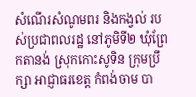សំណើរសំណូមពរ និងកង្វល់ របស់ប្រជាពលរដ្ឋ នៅភូមិទី២ ឃុំព្រែកតានង់ ស្រុកកោះសូទិន ក្រុមប្រឹក្សា អាជ្ញាធរខេត្ត កំពង់ចាម បា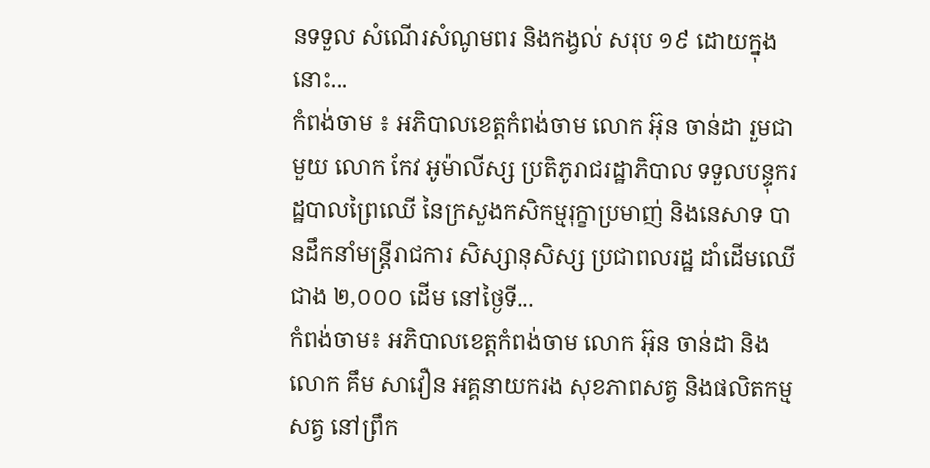នទទួល សំណើរសំណូមពរ និងកង្វល់ សរុប ១៩ ដោយក្នុងនោះ...
កំពង់ចាម ៖ អភិបាលខេត្តកំពង់ចាម លោក អ៊ុន ចាន់ដា រួមជាមួយ លោក កែវ អូម៉ាលីស្ស ប្រតិភូរាជរដ្ឋាភិបាល ទទួលបន្ទុករដ្ឋបាលព្រៃឈើ នៃក្រសួងកសិកម្មរុក្ខាប្រមាញ់ និងនេសាទ បានដឹកនាំមន្ត្រីរាជការ សិស្សានុសិស្ស ប្រជាពលរដ្ឋ ដាំដើមឈើ ជាង ២,០០០ ដើម នៅថ្ងៃទី...
កំពង់ចាម៖ អភិបាលខេត្តកំពង់ចាម លោក អ៊ុន ចាន់ដា និងលោក គឹម សាវឿន អគ្គនាយករង សុខភាពសត្វ និងផលិតកម្មសត្វ នៅព្រឹក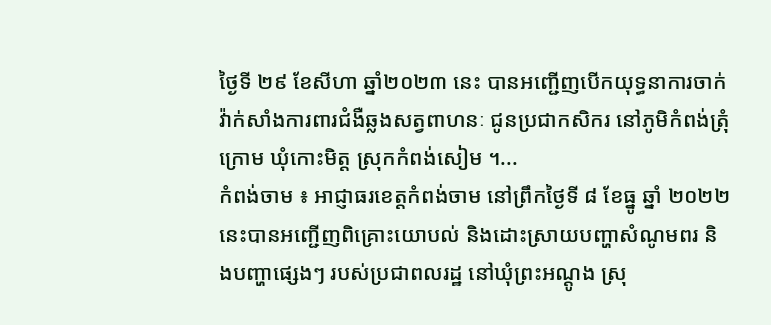ថ្ងៃទី ២៩ ខែសីហា ឆ្នាំ២០២៣ នេះ បានអញ្ជើញបើកយុទ្ធនាការចាក់វ៉ាក់សាំងការពារជំងឺឆ្លងសត្វពាហនៈ ជូនប្រជាកសិករ នៅភូមិកំពង់ត្រុំក្រោម ឃុំកោះមិត្ត ស្រុកកំពង់សៀម ។...
កំពង់ចាម ៖ អាជ្ញាធរខេត្តកំពង់ចាម នៅព្រឹកថ្ងៃទី ៨ ខែធ្នូ ឆ្នាំ ២០២២ នេះបានអញ្ជើញពិគ្រោះយោបល់ និងដោះស្រាយបញ្ហាសំណូមពរ និងបញ្ហាផ្សេងៗ របស់ប្រជាពលរដ្ឋ នៅឃុំព្រះអណ្ដូង ស្រុ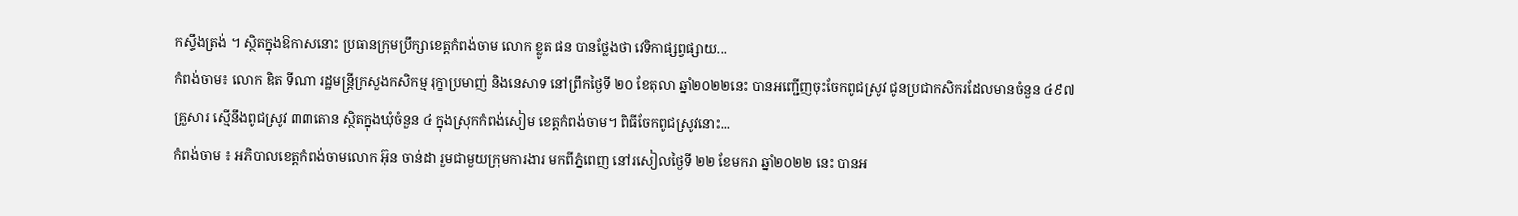កស្ទឹងត្រង់ ។ ស្ថិតក្នុងឱកាសនោះ ប្រធានក្រុមប្រឹក្សាខេត្តកំពង់ចាម លោក ខ្លូត ផន បានថ្លែងថា វេទិកាផ្សព្វផ្សាយ...
កំពង់ចាម៖ លោក ឌិត ទីណា រដ្ឋមន្រ្តីក្រសួងកសិកម្ម រុក្ខាប្រមាញ់ និងនេសាទ នៅព្រឹកថ្ងៃទី ២០ ខែតុលា ឆ្នាំ២០២២នេះ បានអញ្ជើញចុះចែកពូជស្រូវ ជូនប្រជាកសិករដែលមានចំនួន ៤៩៧ គ្រួសារ ស្មើនឹងពូជស្រូវ ៣៣តោន ស្ថិតក្នុងឃុំចំនួន ៤ ក្នុងស្រុកកំពង់សៀម ខេត្តកំពង់ចាម។ ពិធីចែកពូជស្រូវនោះ...
កំពង់ចាម ៖ អភិបាលខេត្តកំពង់ចាមលោក អ៊ុន ចាន់ដា រួមជាមួយក្រុមការងារ មកពីភ្នំពេញ នៅរសៀលថ្ងៃទី ២២ ខែមករា ឆ្នាំ២០២២ នេះ បានអ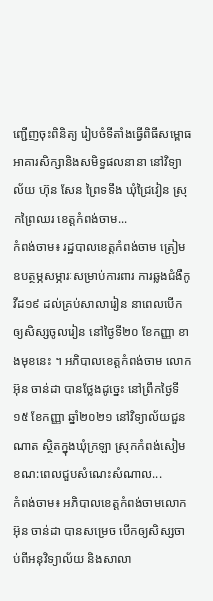ញ្ជើញចុះពិនិត្យ រៀបចំទីតាំងធ្វើពិធីសម្ពោធ អាគារសិក្សានិងសមិទ្ធផលនានា នៅវិទ្យាល័យ ហ៊ុន សែន ព្រៃទទឹង ឃុំជ្រៃវៀន ស្រុកព្រៃឈរ ខេត្តកំពង់ចាម...
កំពង់ចាម៖ រដ្ឋបាលខេត្តកំពង់ចាម ត្រៀមឧបត្ថម្ភសម្ភារៈសម្រាប់ការពារ ការឆ្លងជំងឺកូវីដ១៩ ដល់គ្រប់សាលារៀន នាពេលបើកឲ្យសិស្សចូលរៀន នៅថ្ងៃទី២០ ខែកញ្ញា ខាងមុខនេះ ។ អភិបាលខេត្តកំពង់ចាម លោក អ៊ុន ចាន់ដា បានថ្លែងដូច្នេះ នៅព្រឹកថ្ងៃទី១៥ ខែកញ្ញា ឆ្នាំ២០២១ នៅវិទ្យាល័យជួនណាត ស្ថិតក្នុងឃុំក្រឡា ស្រុកកំពង់សៀម ខណ:ពេលជួបសំណេះសំណាល...
កំពង់ចាម៖ អភិបាលខេត្តកំពង់ចាមលោក អ៊ុន ចាន់ដា បានសម្រេច បើកឲ្យសិស្សចាប់ពីអនុវិទ្យាល័យ និងសាលា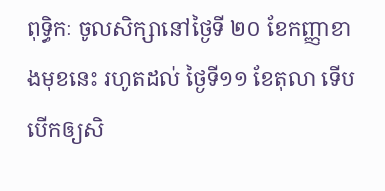ពុទ្ធិកៈ ចូលសិក្សានៅថ្ងៃទី ២០ ខែកញ្ញាខាងមុខនេះ រហូតដល់ ថ្ងៃទី១១ ខែតុលា ទើបបើកឲ្យសិ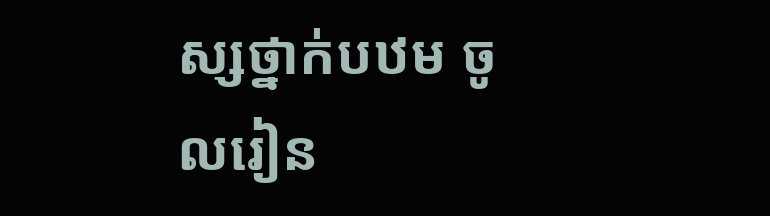ស្សថ្នាក់បឋម ចូលរៀន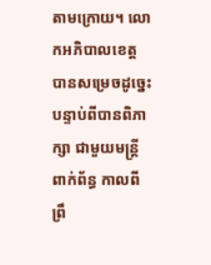តាមក្រោយ។ លោកអភិបាលខេត្ត បានសម្រេចដូច្នេះ បន្ទាប់ពីបានពិភាក្សា ជាមួយមន្ត្រីពាក់ព័ន្ធ កាលពីព្រឹ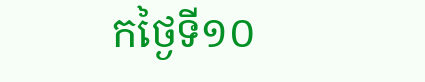កថ្ងៃទី១០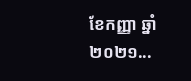ខែកញ្ញា ឆ្នាំ២០២១...